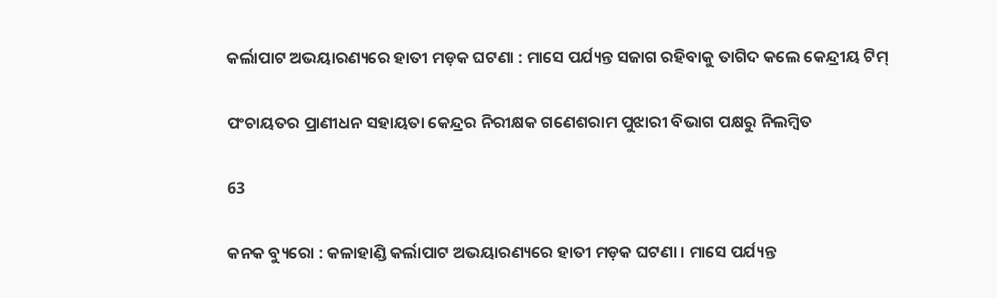କର୍ଲାପାଟ ଅଭୟାରଣ୍ୟରେ ହାତୀ ମଡ଼କ ଘଟଣା : ମାସେ ପର୍ଯ୍ୟନ୍ତ ସଜାଗ ରହିବାକୁ ତାଗିଦ କଲେ କେନ୍ଦ୍ରୀୟ ଟିମ୍

ପଂଚାୟତର ପ୍ରାଣୀଧନ ସହାୟତା କେନ୍ଦ୍ରର ନିରୀକ୍ଷକ ଗଣେଶରାମ ପୁଝାରୀ ବିଭାଗ ପକ୍ଷରୁ ନିଲମ୍ବିତ

63

କନକ ବ୍ୟୁରୋ : କଳାହାଣ୍ଡି କର୍ଲାପାଟ ଅଭୟାରଣ୍ୟରେ ହାତୀ ମଡ଼କ ଘଟଣା । ମାସେ ପର୍ଯ୍ୟନ୍ତ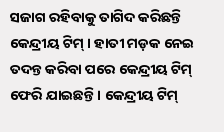ସଜାଗ ରହିବାକୁ ତାଗିଦ କରିଛନ୍ତି କେନ୍ଦ୍ରୀୟ ଟିମ୍ । ହାତୀ ମଡ଼କ ନେଇ ତଦନ୍ତ କରିବା ପରେ କେନ୍ଦ୍ରୀୟ ଟିମ୍ ଫେରି ଯାଇଛନ୍ତି । କେନ୍ଦ୍ରୀୟ ଟିମ୍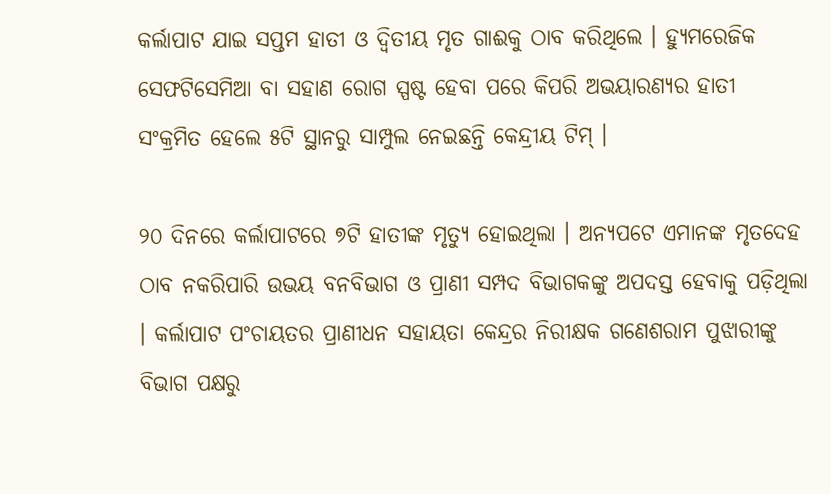କର୍ଲାପାଟ ଯାଇ ସପ୍ତମ ହାତୀ ଓ ଦ୍ୱିତୀୟ ମୃତ ଗାଈକୁ ଠାବ କରିଥିଲେ । ହ୍ୟୁମରେଜିକ ସେଫଟିସେମିଆ ବା ସହାଣ ରୋଗ ସ୍ପଷ୍ଟ ହେବା ପରେ କିପରି ଅଭୟାରଣ୍ୟର ହାତୀ ସଂକ୍ରମିତ ହେଲେ ୫ଟି ସ୍ଥାନରୁ ସାମ୍ପୁଲ ନେଇଛନ୍ତି କେନ୍ଦ୍ରୀୟ ଟିମ୍ ।

୨୦ ଦିନରେ କର୍ଲାପାଟରେ ୭ଟି ହାତୀଙ୍କ ମୃତ୍ୟୁ ହୋଇଥିଲା । ଅନ୍ୟପଟେ ଏମାନଙ୍କ ମୃତଦେହ ଠାବ ନକରିପାରି ଉଭୟ ବନବିଭାଗ ଓ ପ୍ରାଣୀ ସମ୍ପଦ ବିଭାଗକଙ୍କୁ ଅପଦସ୍ତ ହେବାକୁ ପଡ଼ିଥିଲା । କର୍ଲାପାଟ ପଂଚାୟତର ପ୍ରାଣୀଧନ ସହାୟତା କେନ୍ଦ୍ରର ନିରୀକ୍ଷକ ଗଣେଶରାମ ପୁଝାରୀଙ୍କୁ ବିଭାଗ ପକ୍ଷରୁ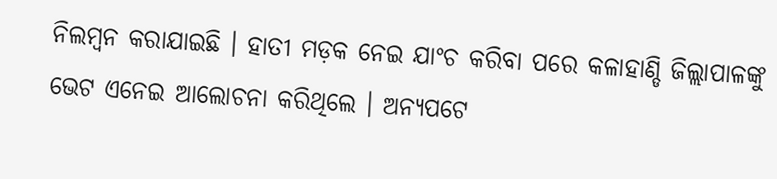ନିଲମ୍ବନ କରାଯାଇଛି । ହାତୀ ମଡ଼କ ନେଇ ଯାଂଚ କରିବା ପରେ କଳାହାଣ୍ଡି ଜିଲ୍ଲାପାଳଙ୍କୁ ଭେଟ ଏନେଇ ଆଲୋଚନା କରିଥିଲେ । ଅନ୍ୟପଟେ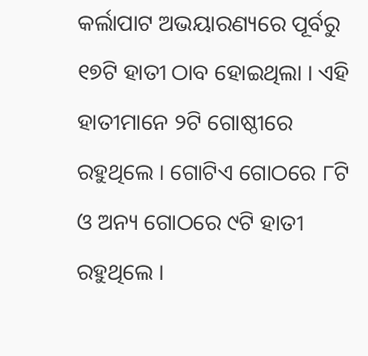କର୍ଲାପାଟ ଅଭୟାରଣ୍ୟରେ ପୂର୍ବରୁ ୧୭ଟି ହାତୀ ଠାବ ହୋଇଥିଲା । ଏହି ହାତୀମାନେ ୨ଟି ଗୋଷ୍ଠୀରେ ରହୁଥିଲେ । ଗୋଟିଏ ଗୋଠରେ ୮ଟି ଓ ଅନ୍ୟ ଗୋଠରେ ୯ଟି ହାତୀ ରହୁଥିଲେ ।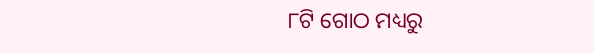୮ଟି ଗୋଠ ମଧ୍ୟରୁ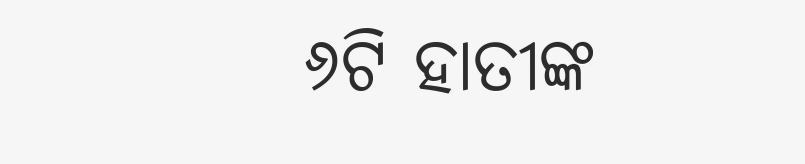୬ଟି ହାତୀଙ୍କ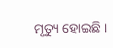ମୃତ୍ୟୁ ହୋଇଛି ।